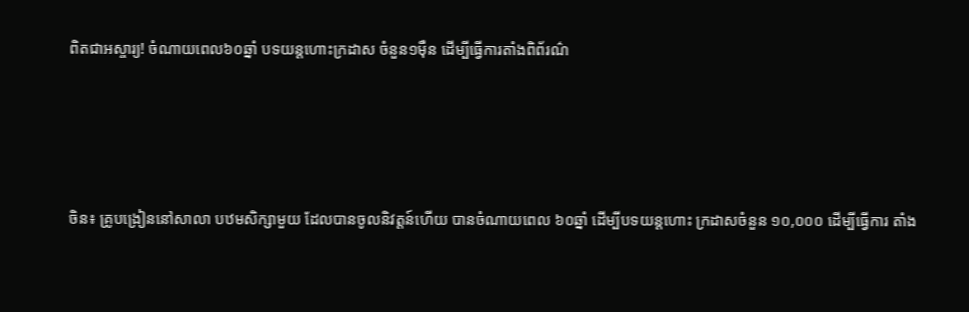ពិតជាអស្ចារ្យ! ចំណាយពេល៦០ឆ្នាំ បទយន្តហោះក្រដាស ចំនួន១ម៉ឺន ដើម្បីធ្វើការតាំងពិព័រណ៌




ចិន៖ គ្រូបង្រៀននៅសាលា បឋមសិក្សាមួយ ដែលបានចូលនិវត្តន៍ហើយ បានចំណាយពេល ៦០ឆ្នាំ ដើម្បីបទយន្តហោះ ក្រដាសចំនួន ១០,០០០ ដើម្បីធ្វើការ តាំង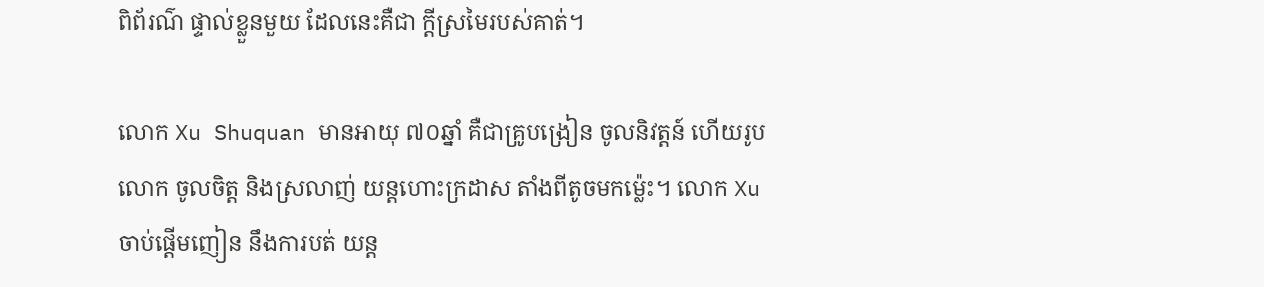ពិព័រណ៌ ផ្ទាល់ខ្លួនមួយ ដែលនេះគឺជា ក្តីស្រមៃរបស់គាត់។

លោក Xu Shuquan មានអាយុ ៧០ឆ្នាំ គឺជាគ្រូបង្រៀន ចូលនិវត្តន៍ ហើយរូបលោក ចូលចិត្ត និងស្រលាញ់ យន្តហោះក្រដាស តាំងពីតូចមកម្ល៉េះ។ លោក Xu ចាប់ផ្តើមញៀន នឹងការបត់ យន្ត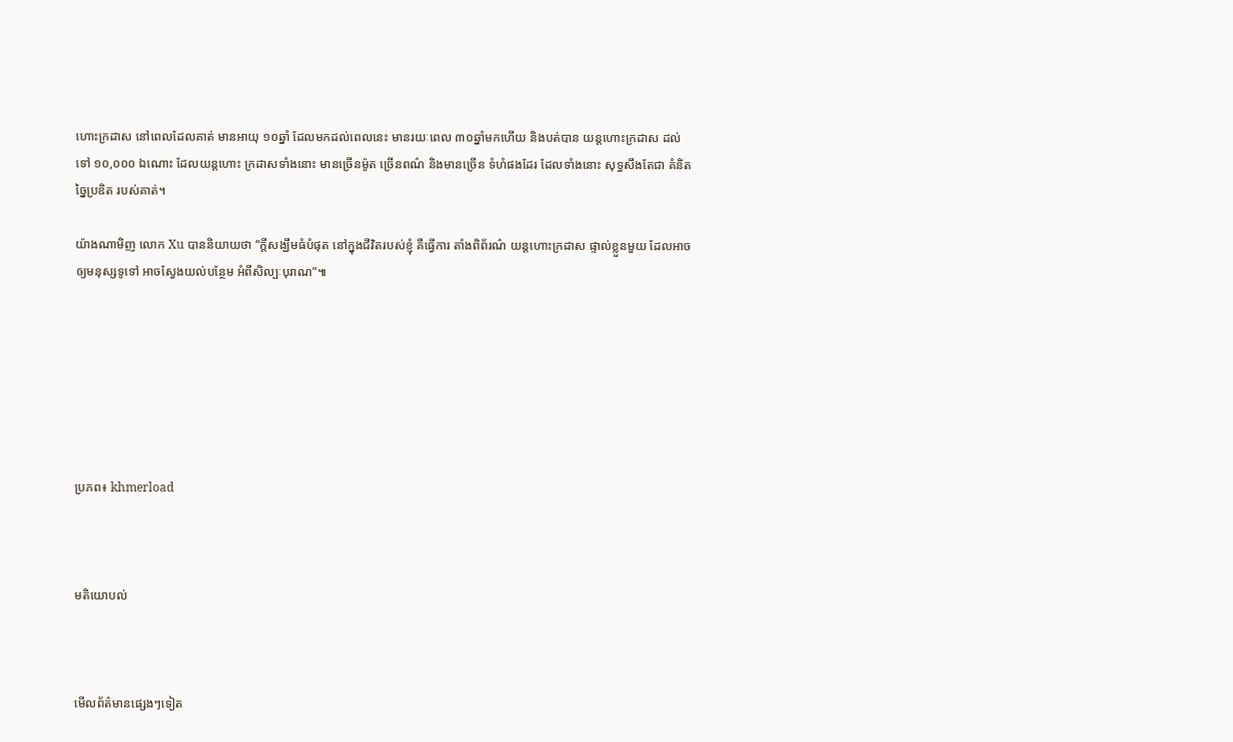ហោះក្រដាស នៅពេលដែលគាត់ មានអាយុ ១០ឆ្នាំ ដែលមកដល់ពេលនេះ មានរយៈពេល ៣០ឆ្នាំមកហើយ និងបត់បាន យន្តហោះក្រដាស ដល់ទៅ ១០,០០០ ឯណោះ ដែលយន្តហោះ ក្រដាសទាំងនោះ មានច្រើនម៉ូត ច្រើនពណ៌ និងមានច្រើន ទំហំផងដែរ ដែលទាំងនោះ សុទ្ធសឹងតែជា គំនិតច្នៃប្រឌិត របស់គាត់។

យ៉ាងណាមិញ លោក Xu បាននិយាយថា “ក្តីសង្ឃឹមធំបំផុត នៅក្នុងជីវិតរបស់ខ្ញុំ គឺធ្វើការ តាំងពិព័រណ៌ យន្តហោះក្រដាស ផ្ទាល់ខ្លួនមួយ ដែលអាចឲ្យមនុស្សទូទៅ អាចស្វែងយល់បន្ថែម អំពីសិល្បៈបុរាណ”៕







ប្រភព៖ khmerload



មតិយោបល់



មើលព័ត៌មានផ្សេងៗទៀត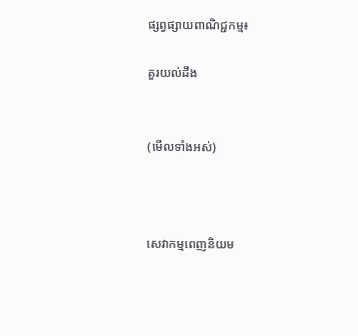ផ្សព្វផ្សាយពាណិជ្ជកម្ម៖

គួរយល់ដឹង


(មើលទាំងអស់)



សេវាកម្មពេញនិយម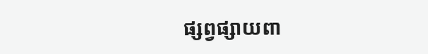ផ្សព្វផ្សាយពា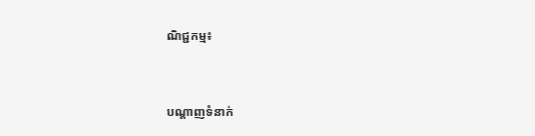ណិជ្ជកម្ម៖


បណ្តាញទំនាក់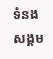ទំនងសង្គម